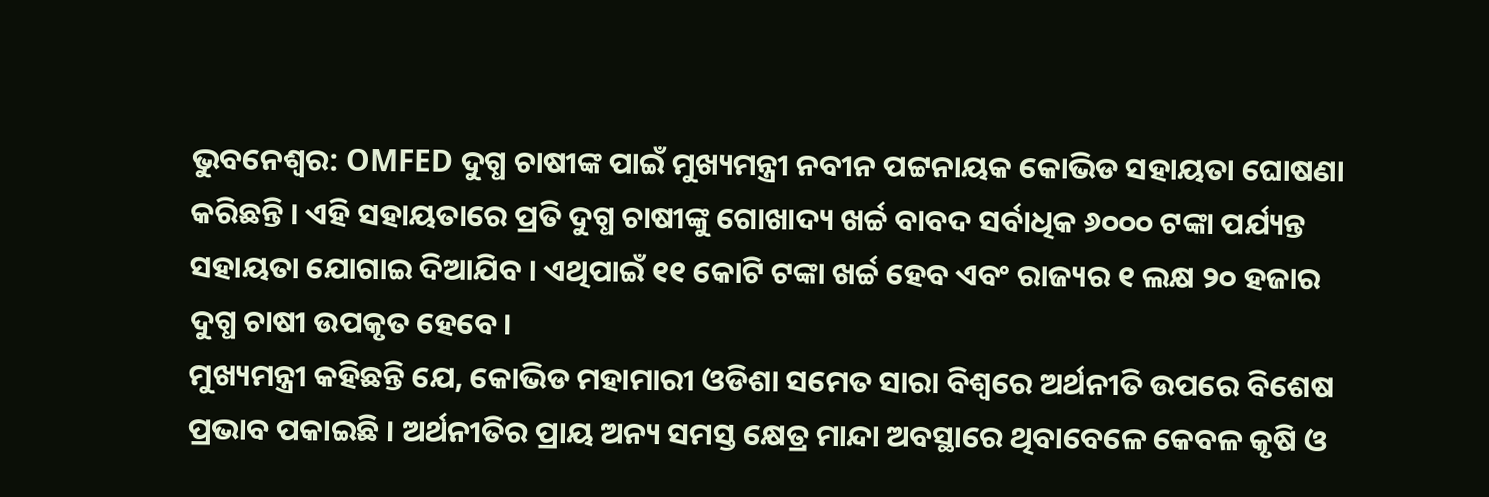ଭୁବନେଶ୍ବର: OMFED ଦୁଗ୍ଧ ଚାଷୀଙ୍କ ପାଇଁ ମୁଖ୍ୟମନ୍ତ୍ରୀ ନବୀନ ପଟ୍ଟନାୟକ କୋଭିଡ ସହାୟତା ଘୋଷଣା କରିଛନ୍ତି । ଏହି ସହାୟତାରେ ପ୍ରତି ଦୁଗ୍ଧ ଚାଷୀଙ୍କୁ ଗୋଖାଦ୍ୟ ଖର୍ଚ୍ଚ ବାବଦ ସର୍ବାଧିକ ୬୦୦୦ ଟଙ୍କା ପର୍ଯ୍ୟନ୍ତ ସହାୟତା ଯୋଗାଇ ଦିଆଯିବ । ଏଥିପାଇଁ ୧୧ କୋଟି ଟଙ୍କା ଖର୍ଚ୍ଚ ହେବ ଏବଂ ରାଜ୍ୟର ୧ ଲକ୍ଷ ୨୦ ହଜାର ଦୁଗ୍ଧ ଚାଷୀ ଉପକୃତ ହେବେ।
ମୁଖ୍ୟମନ୍ତ୍ରୀ କହିଛନ୍ତି ଯେ, କୋଭିଡ ମହାମାରୀ ଓଡିଶା ସମେତ ସାରା ବିଶ୍ବରେ ଅର୍ଥନୀତି ଉପରେ ବିଶେଷ ପ୍ରଭାବ ପକାଇଛି । ଅର୍ଥନୀତିର ପ୍ରାୟ ଅନ୍ୟ ସମସ୍ତ କ୍ଷେତ୍ର ମାନ୍ଦା ଅବସ୍ଥାରେ ଥିବାବେଳେ କେବଳ କୃଷି ଓ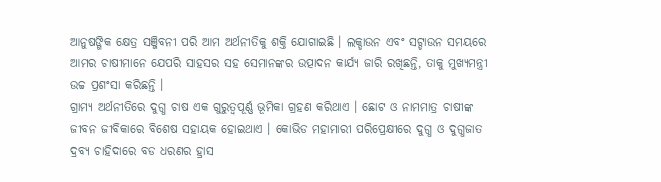ଆନୁଷଙ୍ଗିକ କ୍ଷେତ୍ର ସଞ୍ଜିବନୀ ପରି ଆମ ଅର୍ଥନୀତିକୁ ଶକ୍ତି ଯୋଗାଇଛି । ଲକ୍ଡାଉନ ଏବଂ ସଟ୍ଡାଉନ ସମୟରେ ଆମର ଚାଷୀମାନେ ଯେପରି ସାହସର ସହ ସେମାନଙ୍କର ଉତ୍ପାଦନ କାର୍ଯ୍ୟ ଜାରି ରଖିଛନ୍ତି, ତାକୁ ମୁଖ୍ୟମନ୍ତ୍ରୀ ଉଚ୍ଚ ପ୍ରଶଂସା କରିଛନ୍ତି ।
ଗ୍ରାମ୍ୟ ଅର୍ଥନୀତିରେ ଦୁଗ୍ଧ ଚାଷ ଏକ ଗୁରୁତ୍ବପୂର୍ଣ୍ଣ ଭୂମିକା ଗ୍ରହଣ କରିଥାଏ । ଛୋଟ ଓ ନାମମାତ୍ର ଚାଷୀଙ୍କ ଜୀବନ ଜୀବିକାରେ ବିଶେଷ ସହାୟକ ହୋଇଥାଏ । କୋଭିଡ ମହାମାରୀ ପରିପ୍ରେକ୍ଷୀରେ ଦୁଗ୍ଧ ଓ ଦୁଗ୍ଧଜାତ ଦ୍ରବ୍ୟ ଚାହିଦାରେ ବଡ ଧରଣର ହ୍ରାସ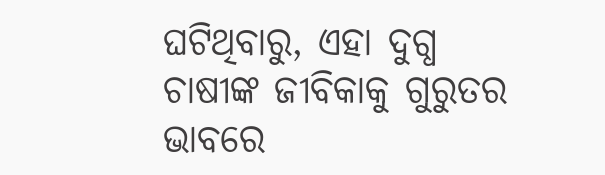ଘଟିଥିବାରୁ, ଏହା ଦୁଗ୍ଧ ଚାଷୀଙ୍କ ଜୀବିକାକୁ ଗୁରୁତର ଭାବରେ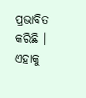ପ୍ରଭାବିତ କରିଛି । ଏହାକୁ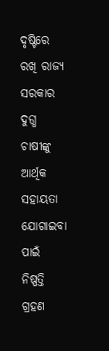ଦୃଷ୍ଟିରେ ରଖି ରାଜ୍ୟ ସରକାର ଦୁଗ୍ଧ ଚାଷୀଙ୍କୁ ଆର୍ଥିକ ସହାୟତା ଯୋଗାଇବା ପାଇଁ ନିଷ୍ପତ୍ତି ଗ୍ରହଣ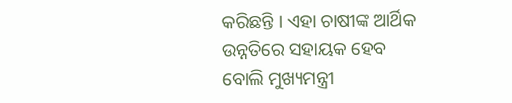କରିଛନ୍ତି । ଏହା ଚାଷୀଙ୍କ ଆର୍ଥିକ ଉନ୍ନତିରେ ସହାୟକ ହେବ ବୋଲି ମୁଖ୍ୟମନ୍ତ୍ରୀ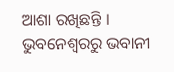ଆଶା ରଖିଛନ୍ତି ।
ଭୁବନେଶ୍ବରରୁ ଭବାନୀ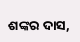ଶଙ୍କର ଦାସ,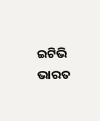ଇଟିଭି ଭାରତ